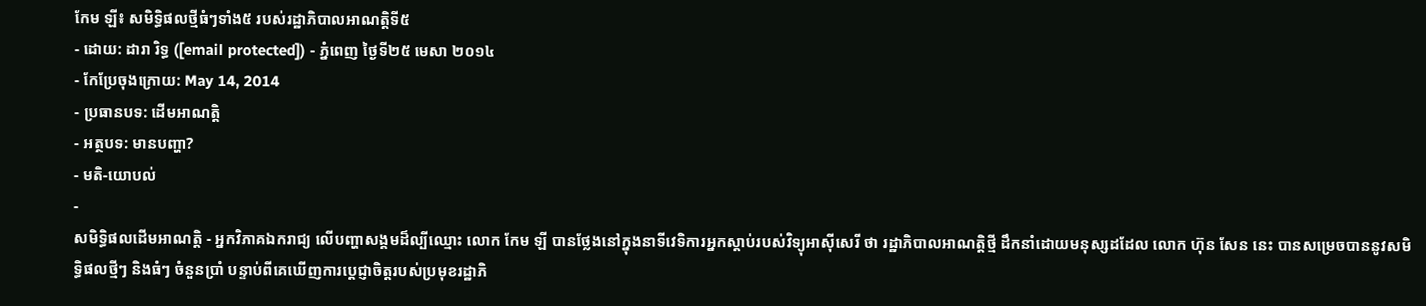កែម ឡី៖ សមិទ្ធិផលថ្មីធំៗទាំង៥ របស់រដ្ឋាភិបាលអាណត្តិទី៥
- ដោយ: ដារា រិទ្ធ ([email protected]) - ភ្នំពេញ ថ្ងៃទី២៥ មេសា ២០១៤
- កែប្រែចុងក្រោយ: May 14, 2014
- ប្រធានបទ: ដើមអាណត្តិ
- អត្ថបទ: មានបញ្ហា?
- មតិ-យោបល់
-
សមិទ្ធិផលដើមអាណត្តិ - អ្នកវិភាគឯករាជ្យ លើបញ្ហាសង្គមដ៏ល្បីឈ្មោះ លោក កែម ឡី បានថ្លែងនៅក្នុងនាទីវេទិការអ្នកស្ដាប់របស់វិទ្យុអាស៊ីសេរី ថា រដ្ឋាភិបាលអាណត្តិថ្មី ដឹកនាំដោយមនុស្សដដែល លោក ហ៊ុន សែន នេះ បានសម្រេចបាននូវសមិទ្ធិផលថ្មីៗ និងធំៗ ចំនួនប្រាំ បន្ទាប់ពីគេឃើញការប្ដេជ្ញាចិត្តរបស់ប្រមុខរដ្ឋាភិ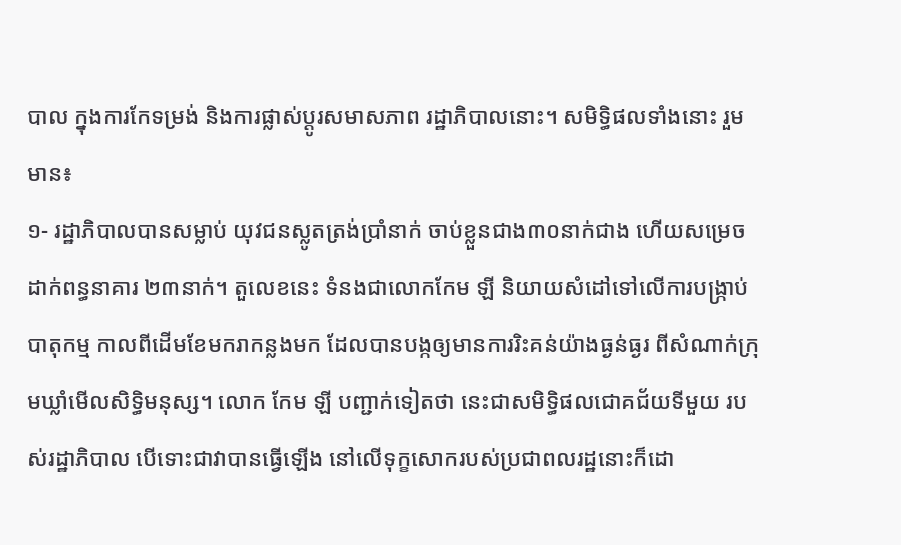បាល ក្នុងការកែទម្រង់ និងការផ្លាស់ប្ដូរសមាសភាព រដ្ឋាភិបាលនោះ។ សមិទ្ធិផលទាំងនោះ រួមមាន៖
១- រដ្ឋាភិបាលបានសម្លាប់ យុវជនស្លូតត្រង់ប្រាំនាក់ ចាប់ខ្លួនជាង៣០នាក់ជាង ហើយសម្រេចដាក់ពន្ធនាគារ ២៣នាក់។ តួលេខនេះ ទំនងជាលោកកែម ឡី និយាយសំដៅទៅលើការបង្ក្រាប់បាតុកម្ម កាលពីដើមខែមករាកន្លងមក ដែលបានបង្កឲ្យមានការរិះគន់យ៉ាងធ្ងន់ធ្ងរ ពីសំណាក់ក្រុមឃ្លាំមើលសិទ្ធិមនុស្ស។ លោក កែម ឡី បញ្ជាក់ទៀតថា នេះជាសមិទ្ធិផលជោគជ័យទីមួយ របស់រដ្ឋាភិបាល បើទោះជាវាបានធ្វើឡើង នៅលើទុក្ខសោករបស់ប្រជាពលរដ្ឋនោះក៏ដោ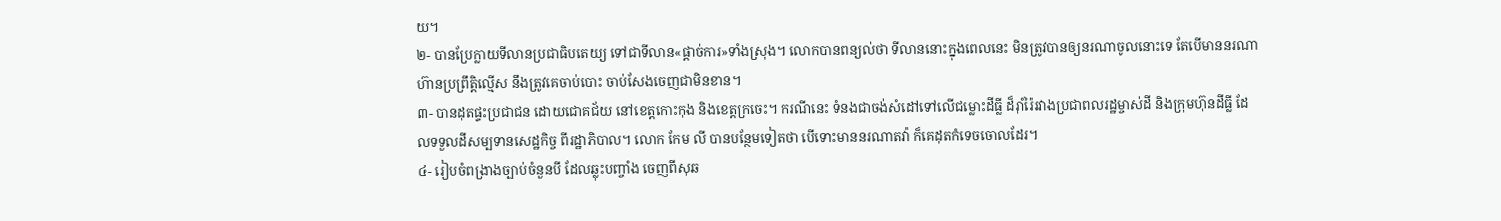យ។
២- បានប្រែក្លាយទីលានប្រជាធិបតេយ្យ ទៅជាទីលាន«ផ្ដាច់ការ»ទាំងស្រុង។ លោកបានពន្យល់ថា ទីលាននោះក្នុងពេលនេះ មិនត្រូវបានឲ្យនរណាចូលនោះទេ តែបើមាននរណាហ៊ានប្រព្រឹត្តិល្មើស នឹងត្រូវគេចាប់បោះ ចាប់សែងចេញជាមិនខាន។
៣- បានដុតផ្ទះប្រជាជន ដោយជោគជ័យ នៅខេត្តកោះកុង និងខេត្តក្រចេះ។ ករណីនេះ ទំនងជាចង់សំដៅទៅលើជម្លោះដីធ្លី ដ៏រ៉ាំរ៉ៃរវាងប្រជាពលរដ្ឋម្ចាស់ដី និងក្រុមហ៊ុនដីធ្លី ដែលទទួលដីសម្បទានសេដ្ឋកិច្ច ពីរដ្ឋាភិបាល។ លោក កែម លី បានបន្ថែមទៀតថា បើទោះមាននរណាតវ៉ា ក៏គេដុតកំទេចចោលដែរ។
៤- រៀបចំពង្រាងច្បាប់ចំនួនបី ដែលឆ្លុះបញ្ចាំង ចេញពីសុឆ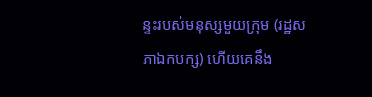ន្ទះរបស់មនុស្សមួយក្រុម (រដ្ឋសភាឯកបក្ស) ហើយគេនឹង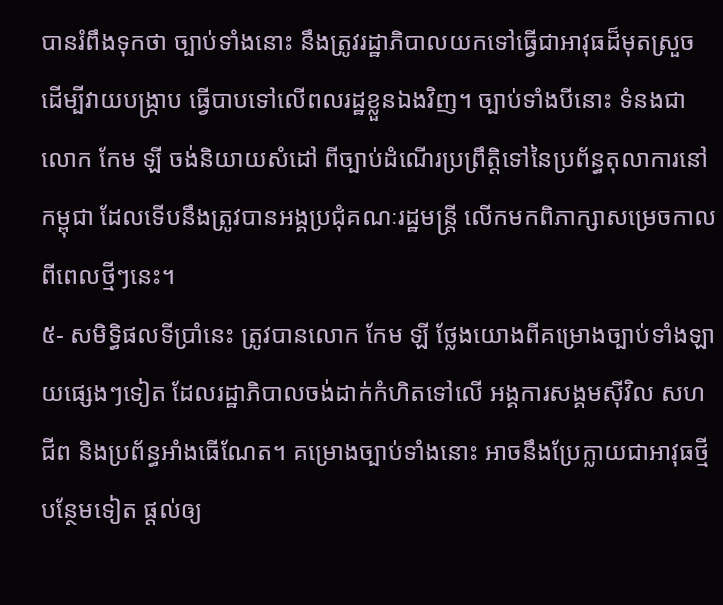បានរំពឹងទុកថា ច្បាប់ទាំងនោះ នឹងត្រូវរដ្ឋាភិបាលយកទៅធ្វើជាអាវុធដ៏មុតស្រួច ដើម្បីវាយបង្ក្រាប ធ្វើបាបទៅលើពលរដ្ឋខ្លួនឯងវិញ។ ច្បាប់ទាំងបីនោះ ទំនងជាលោក កែម ឡី ចង់និយាយសំដៅ ពីច្បាប់ដំណើរប្រព្រឹត្តិទៅនៃប្រព័ន្ធតុលាការនៅកម្ពុជា ដែលទើបនឹងត្រូវបានអង្គប្រជុំគណៈរដ្ឋមន្ត្រី លើកមកពិភាក្សាសម្រេចកាលពីពេលថ្មីៗនេះ។
៥- សមិទ្ធិផលទីប្រាំនេះ ត្រូវបានលោក កែម ឡី ថ្លែងយោងពីគម្រោងច្បាប់ទាំងឡាយផ្សេងៗទៀត ដែលរដ្ឋាភិបាលចង់ដាក់កំហិតទៅលើ អង្គការសង្គមស៊ីវិល សហជីព និងប្រព័ន្ធអាំងធើណែត។ គម្រោងច្បាប់ទាំងនោះ អាចនឹងប្រែក្លាយជាអាវុធថ្មីបន្ថែមទៀត ផ្ដល់ឲ្យ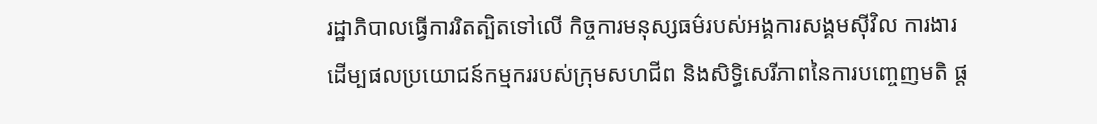រដ្ឋាភិបាលធ្វើការរិតត្បិតទៅលើ កិច្ចការមនុស្សធម៌របស់អង្គការសង្គមស៊ីវិល ការងារដើម្បផលប្រយោជន៍កម្មកររបស់ក្រុមសហជីព និងសិទ្ធិសេរីភាពនៃការបញ្ចេញមតិ ផ្ដ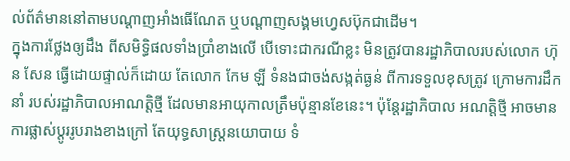ល់ព័ត៌មាននៅតាមបណ្ដាញអាំងធើណែត ឬបណ្ដាញសង្គមហ្វេសប៊ុកជាដើម។
ក្នុងការថ្លែងឲ្យដឹង ពីសមិទ្ធិផលទាំងប្រាំខាងលើ បើទោះជាករណីខ្លះ មិនត្រូវបានរដ្ឋាភិបាលរបស់លោក ហ៊ុន សែន ធ្វើដោយផ្ទាល់ក៏ដោយ តែលោក កែម ឡី ទំនងជាចង់សង្កត់ធ្ងន់ ពីការទទួលខុសត្រូវ ក្រោមការដឹកនាំ របស់រដ្ឋាភិបាលអាណត្តិថ្មី ដែលមានអាយុកាលត្រឹមប៉ុន្មានខែនេះ។ ប៉ុន្តែរដ្ឋាភិបាល អណត្តិថ្មី អាចមានការផ្លាស់ប្ដូររូបរាងខាងក្រៅ តែយុទ្ធសាស្ត្រនយោបាយ ទំ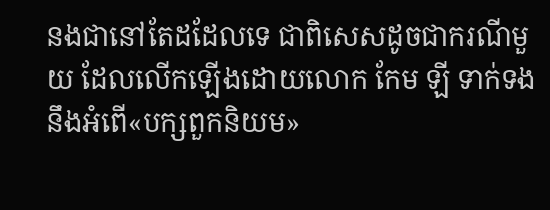នងជានៅតែដដែលទេ ជាពិសេសដូចជាករណីមួយ ដែលលើកឡើងដោយលោក កែម ឡី ទាក់ទងនឹងអំពើ«បក្សពួកនិយម»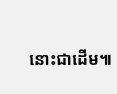នោះជាដើម៕